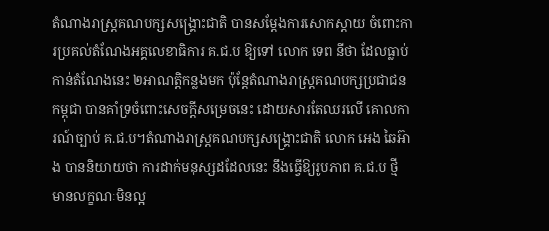តំណាងរាស្រ្តគណបក្សសង្រ្គោះជាតិ បានសម្តែងការសោកស្តាយ ចំពោះការប្រគល់តំណែងអគ្គលេខាធិការ គ.ជ.ប ឱ្យទៅ លោក ទេព នីថា ដែលធ្លាប់កាន់តំណែងនេះ ២អាណត្តិកន្លងមក ប៉ុន្តែតំណាងរាស្រ្តគណបក្សប្រជាជនកម្ពុជា បានគាំទ្រចំពោះសេចក្តីសម្រេចនេះ ដោយសារតែឈរលើ គោលការណ៍ច្បាប់ គ.ជ.ប។តំណាងរាស្រ្តគណបក្សសង្រ្គោះជាតិ លោក អេង ឆៃអ៊ាង បាននិយាយថា ការដាក់មនុស្សដដែលនេះ នឹងធ្វើឱ្យរូបភាព គ.ជ.ប ថ្មី មានលក្ខណៈមិនល្អ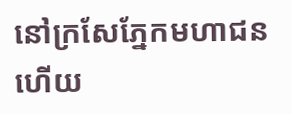នៅក្រសែភ្នែកមហាជន ហើយ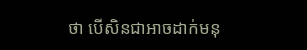ថា បើសិនជាអាចដាក់មនុ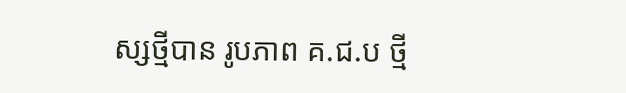ស្សថ្មីបាន រូបភាព គ.ជ.ប ថ្មី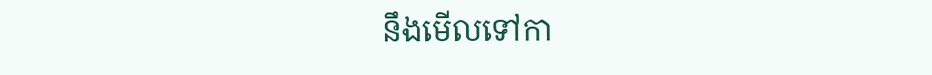នឹងមើលទៅកា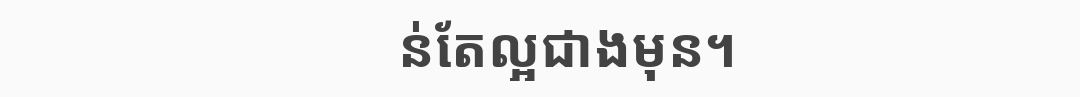ន់តែល្អជាងមុន។